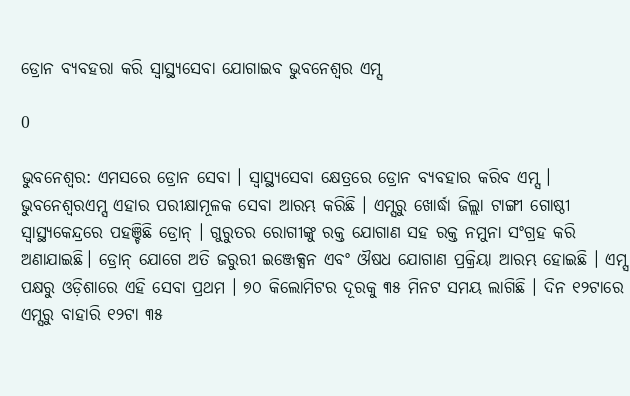ଡ୍ରୋନ ବ୍ୟବହରା କରି ସ୍ୱାସ୍ଥ୍ୟସେବା ଯୋଗାଇବ ଭୁବନେଶ୍ୱର ଏମ୍ସ

0

ଭୁବନେଶ୍ୱର: ଏମସରେ ଡ୍ରୋନ ସେବା । ସ୍ୱାସ୍ଥ୍ୟସେବା କ୍ଷେତ୍ରରେ ଡ୍ରୋନ ବ୍ୟବହାର କରିବ ଏମ୍ସ । ଭୁବନେଶ୍ୱରଏମ୍ସ ଏହାର ପରୀକ୍ଷାମୂଳକ ସେବା ଆରମ୍ଭ କରିଛି । ଏମ୍ସରୁ ଖୋର୍ଦ୍ଧା ଜିଲ୍ଲା ଟାଙ୍ଗୀ ଗୋଷ୍ଠୀ ସ୍ୱାସ୍ଥ୍ୟକେନ୍ଦ୍ରରେ ପହଞ୍ଚିଛି ଡ୍ରୋନ୍ । ଗୁରୁତର ରୋଗୀଙ୍କୁ ରକ୍ତ ଯୋଗାଣ ସହ ରକ୍ତ ନମୁନା ସଂଗ୍ରହ କରି ଅଣାଯାଇଛି। ଡ୍ରୋନ୍ ଯୋଗେ ଅତି ଜରୁରୀ ଇଞ୍ଜେକ୍ସନ ଏବଂ ଔଷଧ ଯୋଗାଣ ପ୍ରକ୍ରିୟା ଆରମ୍ଭ ହୋଇଛି । ଏମ୍ସ ପକ୍ଷରୁ ଓଡ଼ିଶାରେ ଏହି ସେବା ପ୍ରଥମ । ୭୦ କିଲୋମିଟର ଦୂରକୁ ୩୫ ମିନଟ ସମୟ ଲାଗିଛି । ଦିନ ୧୨ଟାରେ ଏମ୍ସରୁ ବାହାରି ୧୨ଟା ୩୫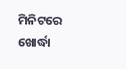ମିନିଟରେ ଖୋର୍ଦ୍ଧା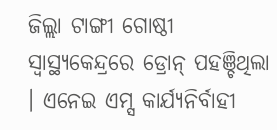ଜିଲ୍ଲା ଟାଙ୍ଗୀ ଗୋଷ୍ଠୀ ସ୍ବାସ୍ଥ୍ୟକେନ୍ଦ୍ରରେ ଡ୍ରୋନ୍ ପହଞ୍ଚିଥିଲା । ଏନେଇ ଏମ୍ସ କାର୍ଯ୍ୟନିର୍ବାହୀ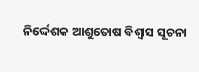ନିର୍ଦ୍ଦେଶକ ଆଶୁତୋଷ ବିଶ୍ୱାସ ସୂଚନା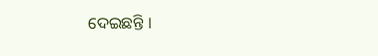ଦେଇଛନ୍ତି ।